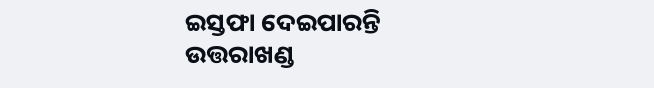ଇସ୍ତଫା ଦେଇପାରନ୍ତି ଉତ୍ତରାଖଣ୍ଡ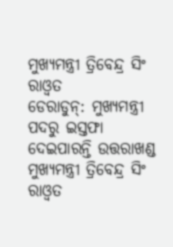ମୁଖ୍ୟମନ୍ତ୍ରୀ ତ୍ରିବେନ୍ଦ୍ର ସିଂ ରାଓ୍ବତ
ଡେରାଡୁନ୍: ମୁଖ୍ୟମନ୍ତ୍ରୀ ପଦରୁ ଇସ୍ତଫା ଦେଇପାରନ୍ତି ଉତ୍ତରାଖଣ୍ଡ ମୁଖ୍ୟମନ୍ତ୍ରୀ ତ୍ରିବେନ୍ଦ୍ର ସିଂ ରାଓ୍ବତ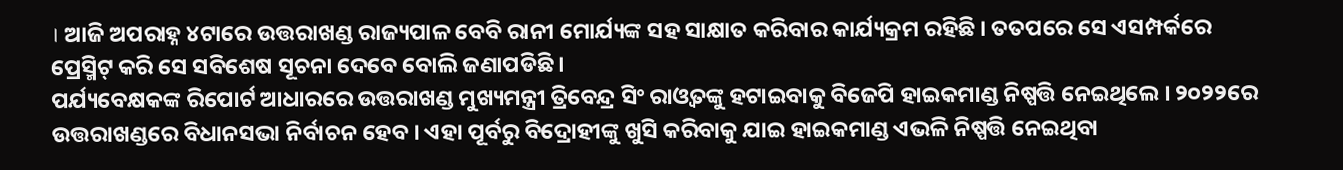। ଆଜି ଅପରାହ୍ନ ୪ଟାରେ ଉତ୍ତରାଖଣ୍ଡ ରାଜ୍ୟପାଳ ବେବି ରାନୀ ମୋର୍ଯ୍ୟଙ୍କ ସହ ସାକ୍ଷାତ କରିବାର କାର୍ଯ୍ୟକ୍ରମ ରହିଛି । ତତପରେ ସେ ଏସମ୍ପର୍କରେ ପ୍ରେସ୍ମିଟ୍ କରି ସେ ସବିଶେଷ ସୂଚନା ଦେବେ ବୋଲି ଜଣାପଡିଛି ।
ପର୍ଯ୍ୟବେକ୍ଷକଙ୍କ ରିପୋର୍ଟ ଆଧାରରେ ଉତ୍ତରାଖଣ୍ଡ ମୁଖ୍ୟମନ୍ତ୍ରୀ ତ୍ରିବେନ୍ଦ୍ର ସିଂ ରାଓ୍ବତଙ୍କୁ ହଟାଇବାକୁ ବିଜେପି ହାଇକମାଣ୍ଡ ନିଷ୍ପତ୍ତି ନେଇଥିଲେ । ୨୦୨୨ରେ ଉତ୍ତରାଖଣ୍ଡରେ ବିଧାନସଭା ନିର୍ବାଚନ ହେବ । ଏହା ପୂର୍ବରୁ ବିଦ୍ରୋହୀଙ୍କୁ ଖୁସି କରିବାକୁ ଯାଇ ହାଇକମାଣ୍ଡ ଏଭଳି ନିଷ୍ପତ୍ତି ନେଇଥିବା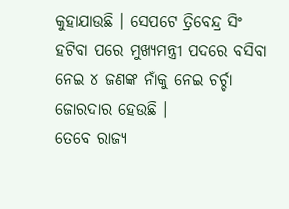କୁହାଯାଉଛି । ସେପଟେ ତ୍ରିବେନ୍ଦ୍ର ସିଂ ହଟିବା ପରେ ମୁଖ୍ୟମନ୍ତ୍ରୀ ପଦରେ ବସିବା ନେଇ ୪ ଜଣଙ୍କ ନାଁକୁ ନେଇ ଚର୍ଚ୍ଚା ଜୋରଦାର ହେଉଛି ।
ତେବେ ରାଜ୍ୟ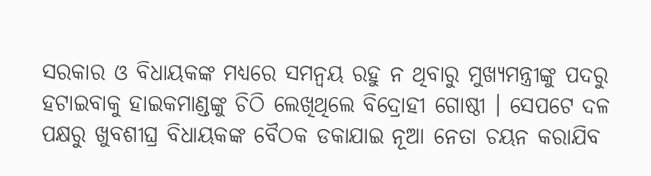ସରକାର ଓ ବିଧାୟକଙ୍କ ମଧ୍ୟରେ ସମନ୍ବୟ ରହୁ ନ ଥିବାରୁ ମୁଖ୍ୟମନ୍ତ୍ରୀଙ୍କୁ ପଦରୁ ହଟାଇବାକୁ ହାଇକମାଣ୍ଡଙ୍କୁ ଚିଠି ଲେଖିଥିଲେ ବିଦ୍ରୋହୀ ଗୋଷ୍ଠୀ । ସେପଟେ ଦଳ ପକ୍ଷରୁ ଖୁବଶୀଘ୍ର ବିଧାୟକଙ୍କ ବୈଠକ ଡକାଯାଇ ନୂଆ ନେତା ଚୟନ କରାଯିବ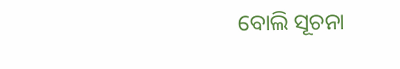ବୋଲି ସୂଚନା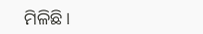ମିଳିଛି।